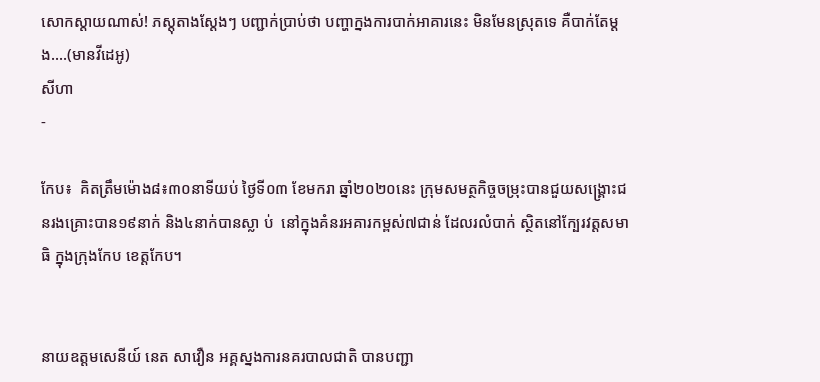សោកស្តាយណាស់! ភស្តុតាងស្តែងៗ បញ្ជាក់ប្រាប់ថា បញ្ហាក្នងការបាក់អាគារនេះ មិនមែនស្រុតទេ គឺបាក់តែម្តង....(មានវីដេអូ)
សីហា
-

កែប៖  គិតត្រឹមម៉ោង៨៖៣០នាទីយប់ ថ្ងៃទី០៣ ខែមករា ឆ្នាំ២០២០នេះ ក្រុមសមត្ថកិច្ចចម្រុះបានជួយសង្រ្គោះជនរងគ្រោះបាន១៩នាក់ និង៤នាក់បានស្លា ប់  នៅក្នុងគំនរអគារកម្ពស់៧ជាន់ ដែលរលំបាក់ ស្ថិតនៅក្បែរវត្តសមាធិ ក្នុងក្រុងកែប ខេត្តកែប។


នាយឧត្តមសេនីយ៍ នេត សាវឿន អគ្គស្នងការនគរបាលជាតិ បានបញ្ជា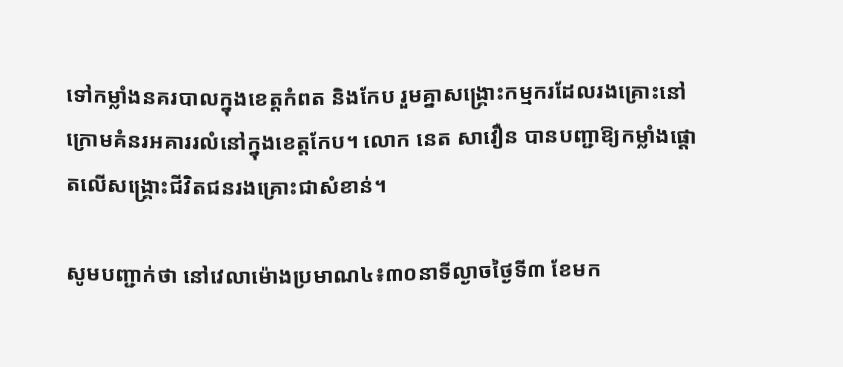ទៅកម្លាំងនគរបាលក្នុងខេត្តកំពត និងកែប រួមគ្នាសង្គ្រោះកម្មករដែលរងគ្រោះនៅក្រោមគំនរអគាររលំនៅក្នុងខេត្តកែប។ លោក នេត សាវឿន បានបញ្ជាឱ្យកម្លាំងផ្តោតលើសង្គ្រោះជីវិតជនរងគ្រោះជាសំខាន់។

សូមបញ្ជាក់ថា នៅវេលាម៉ោងប្រមាណ៤៖៣០នាទីល្ងាចថ្ងៃទី៣ ខែមក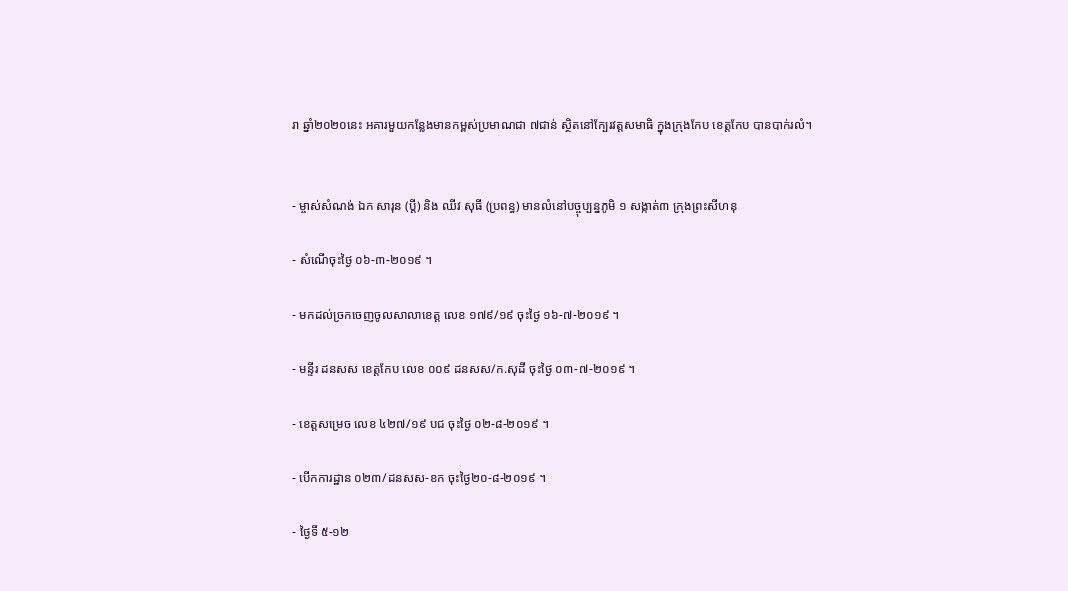រា ឆ្នាំ២០២០នេះ អគារមួយកន្លែងមានកម្ពស់ប្រមាណជា ៧ជាន់ ស្ថិតនៅក្បែរវត្តសមាធិ ក្នុងក្រុងកែប ខេត្តកែប បានបាក់រលំ។


- ម្ចាស់សំណង់ ឯក សារុន (ប្តី) និង ឈីវ សុធី (ប្រពន្ធ) មានលំនៅបច្ចុប្បន្នភូមិ ១ សង្កាត់៣ ក្រុងព្រះសីហនុ

- សំណើចុះថ្ងៃ ០៦-៣-២០១៩ ។

- មកដល់ច្រកចេញចូលសាលាខេត្ត លេខ ១៧៩/១៩ ចុះថ្ងៃ ១៦-៧-២០១៩ ។

- មន្ទីរ ដនសស ខេត្តកែប លេខ ០០៩ ដនសស/ក.សុដី ចុះថ្ងៃ ០៣-៧-២០១៩ ។

- ខេត្តសម្រេច លេខ ៤២៧/១៩ បជ ចុះថ្ងៃ ០២-៨-២០១៩ ។

- បើកការដ្ឋាន ០២៣/ដនសស-ខក ចុះថ្ងៃ២០-៨-២០១៩ ។

- ថ្ងៃទី ៥-១២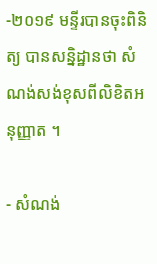-២០១៩ មន្ទីរបានចុះពិនិត្យ បានសន្និដ្ឋានថា សំណង់សង់ខុសពីលិខិតអនុញ្ញាត ។

- សំណង់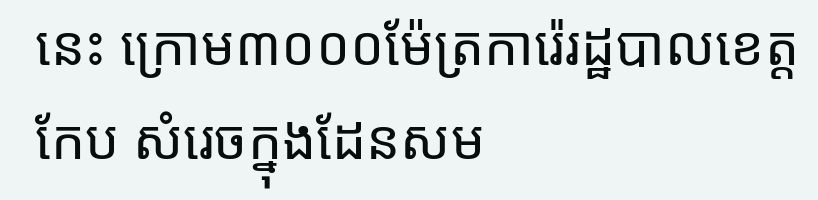នេះ ក្រោម៣០០០ម៉ែត្រការ៉េរដ្ឋបាលខេត្តកែប សំរេចក្នុងដែនសម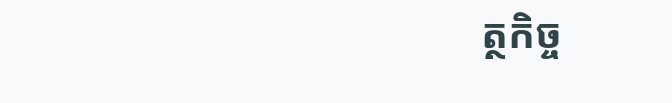ត្ថកិច្ច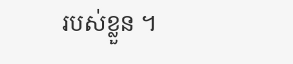របស់ខ្លួន ។